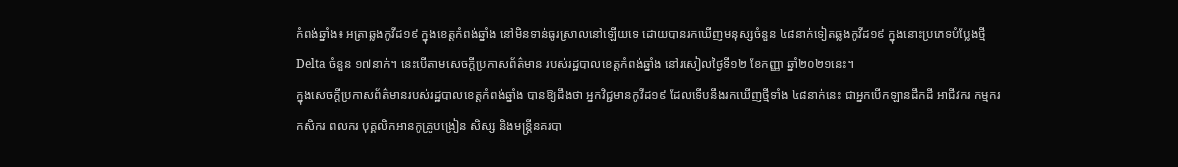កំពង់ឆ្នាំង៖ អត្រាឆ្លងកូវីដ១៩ ក្នុងខេត្តកំពង់ឆ្នាំង នៅមិនទាន់ធូរស្រាលនៅឡើយទេ ដោយបានរកឃើញមនុស្សចំនួន ៤៨នាក់ទៀតឆ្លងកូវីដ១៩ ក្នុងនោះប្រភេទបំប្លែងថ្មី Delta ចំនួន ១៧នាក់។ នេះបើតាមសេចក្តីប្រកាសព័ត៌មាន របស់រដ្ឋបាលខេត្តកំពង់ឆ្នាំង នៅរសៀលថ្ងៃទី១២ ខែកញ្ញា ឆ្នាំ២០២១នេះ។
ក្នុងសេចក្តីប្រកាសព័ត៌មានរបស់រដ្ឋបាលខេត្តកំពង់ឆ្នាំង បានឱ្យដឹងថា អ្នកវិជ្ជមានកូវីដ១៩ ដែលទើបនឹងរកឃើញថ្មីទាំង ៤៨នាក់នេះ ជាអ្នកបើកឡានដឹកដី អាជីវករ កម្មករ កសិករ ពលករ បុគ្គលិកអានកូគ្រូបង្រៀន សិស្ស និងមន្ត្រីនគរបា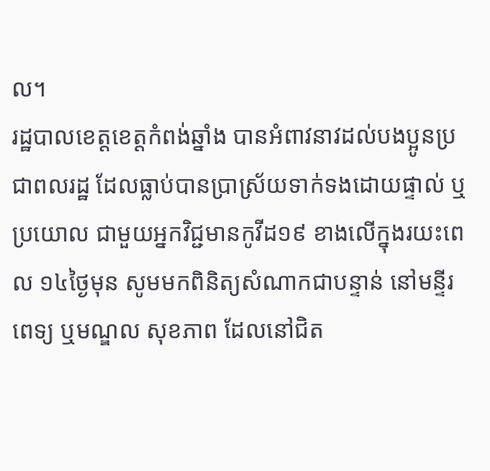ល។
រដ្ឋបាលខេត្តខេត្តកំពង់ឆ្នាំង បានអំពាវនាវដល់បងប្អូនប្រជាពលរដ្ឋ ដែលធ្លាប់បានប្រាស្រ័យទាក់ទងដោយផ្ទាល់ ឬប្រយោល ជាមួយអ្នកវិជ្ជមានកូវីដ១៩ ខាងលើក្នុងរយះពេល ១៤ថ្ងៃមុន សូមមកពិនិត្យសំណាកជាបន្ទាន់ នៅមន្ទីរពេទ្យ ឬមណ្ឌល សុខភាព ដែលនៅជិត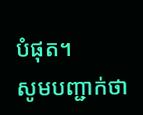បំផុត។
សូមបញ្ជាក់ថា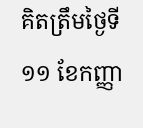គិតត្រឹមថ្ងៃទី១១ ខែកញ្ញា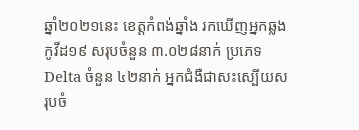ឆ្នាំ២០២១នេះ ខេត្តកំពង់ឆ្នាំង រកឃើញអ្នកឆ្លងកូវីដ១៩ សរុបចំនួន ៣.០២៨នាក់ ប្រភេទ Delta ចំនួន ៤២នាក់ អ្នកជំងឺជាសះស្បើយសរុបចំ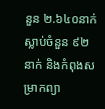នួន ២.៦៤០នាក់ ស្លាប់ចំនួន ៩២នាក់ និងកំពុងសម្រាកព្យា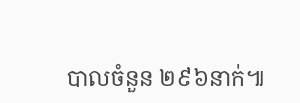បាលចំនួន ២៩៦នាក់៕